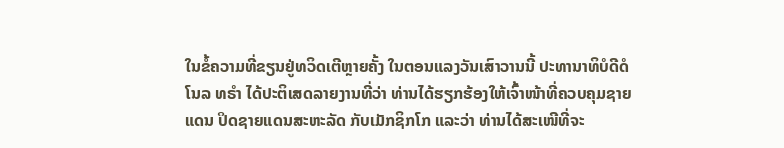ໃນຂໍ້ຄວາມທີ່ຂຽນຢູ່ທວິດເຕີຫຼາຍຄັ້ງ ໃນຕອນແລງວັນເສົາວານນີ້ ປະທານາທິບໍດີດໍ
ໂນລ ທຣຳ ໄດ້ປະຕິເສດລາຍງານທີ່ວ່າ ທ່ານໄດ້ຮຽກຮ້ອງໃຫ້ເຈົ້າໜ້າທີ່ຄວບຄຸມຊາຍ
ແດນ ປິດຊາຍແດນສະຫະລັດ ກັບເມັກຊິກໂກ ແລະວ່າ ທ່ານໄດ້ສະເໜີທີ່ຈະ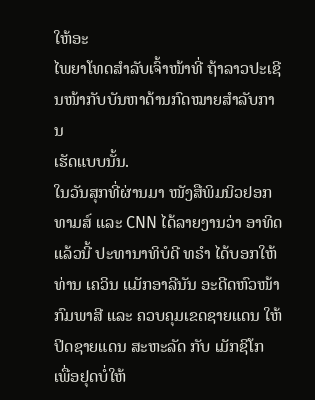ໃຫ້ອະ
ໄພຍາໂທດສຳລັບເຈົ້າໜ້າທີ່ ຖ້າລາວປະເຊີນໜ້າກັບບັນຫາດ້ານກົດໝາຍສຳລັບການ
ເຮັດແບບນັ້ນ.
ໃນວັນສຸກທີ່ຜ່ານມາ ໜັງສືພິມນິວຢອກທາມສ໌ ແລະ CNN ໄດ້ລາຍງານວ່າ ອາທິດ
ແລ້ວນີ້ ປະທານາທິບໍດີ ທຣຳ ໄດ້ບອກໃຫ້ທ່ານ ເຄວິນ ແມັກອາລີນັນ ອະດີດຫົວໜ້າ
ກົມພາສີ ແລະ ຄວບຄຸມເຂດຊາຍແດນ ໃຫ້ປິດຊາຍແດນ ສະຫະລັດ ກັບ ເມັກຊິໂກ
ເພື່ອຢຸດບໍ່ໃຫ້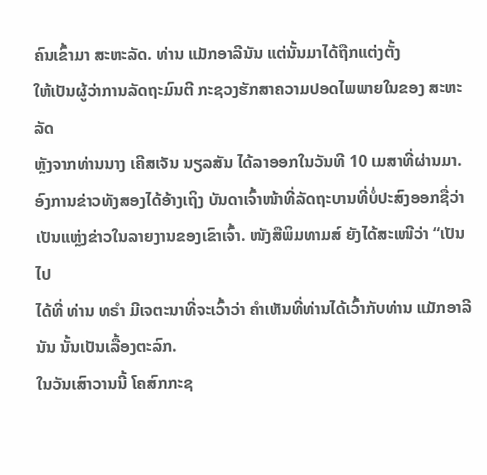ຄົນເຂົ້າມາ ສະຫະລັດ. ທ່ານ ແມັກອາລີນັນ ແຕ່ນັ້ນມາໄດ້ຖືກແຕ່ງຕັ້ງ
ໃຫ້ເປັນຜູ້ວ່າການລັດຖະມົນຕີ ກະຊວງຮັກສາຄວາມປອດໄພພາຍໃນຂອງ ສະຫະລັດ
ຫຼັງຈາກທ່ານນາງ ເຄີສເຈັນ ນຽລສັນ ໄດ້ລາອອກໃນວັນທີ 10 ເມສາທີ່ຜ່ານມາ.
ອົງການຂ່າວທັງສອງໄດ້ອ້າງເຖິງ ບັນດາເຈົ້າໜ້າທີ່ລັດຖະບານທີ່ບໍ່ປະສົງອອກຊື່ວ່າ
ເປັນແຫຼ່ງຂ່າວໃນລາຍງານຂອງເຂົາເຈົ້າ. ໜັງສືພິມທາມສ໌ ຍັງໄດ້ສະເໜີວ່າ “ເປັນໄປ
ໄດ້ທີ່ ທ່ານ ທຣຳ ມີເຈຕະນາທີ່ຈະເວົ້າວ່າ ຄຳເຫັນທີ່ທ່ານໄດ້ເວົ້າກັບທ່ານ ແມັກອາລີ
ນັນ ນັ້ນເປັນເລື້ອງຕະລົກ.
ໃນວັນເສົາວານນີ້ ໂຄສົກກະຊ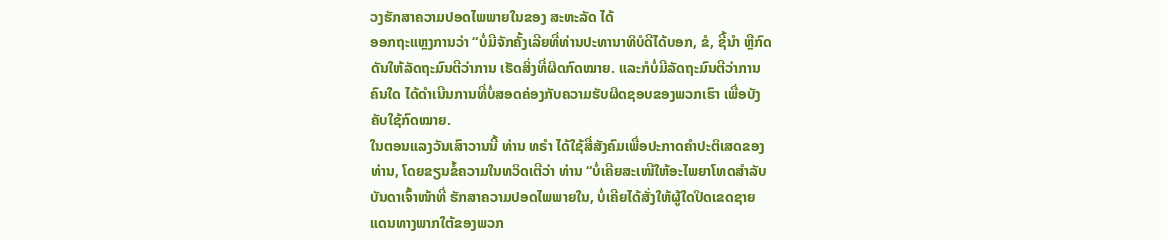ວງຮັກສາຄວາມປອດໄພພາຍໃນຂອງ ສະຫະລັດ ໄດ້
ອອກຖະແຫຼງການວ່າ “ບໍ່ມີຈັກຄັ້ງເລີຍທີ່ທ່ານປະທານາທິບໍດີໄດ້ບອກ, ຂໍ, ຊີ້ນຳ ຫຼືກົດ
ດັນໃຫ້ລັດຖະມົນຕີວ່າການ ເຮັດສິ່ງທີ່ຜິດກົດໝາຍ. ແລະກໍບໍ່ມີລັດຖະມົນຕີວ່າການ
ຄົນໃດ ໄດ້ດຳເນີນການທີ່ບໍ່ສອດຄ່ອງກັບຄວາມຮັບຜິດຊອບຂອງພວກເຮົາ ເພື່ອບັງ
ຄັບໃຊ້ກົດໝາຍ.
ໃນຕອນແລງວັນເສົາວານນີ້ ທ່ານ ທຣຳ ໄດ້ໃຊ້ສື່ສັງຄົມເພື່ອປະກາດຄຳປະຕິເສດຂອງ
ທ່ານ, ໂດຍຂຽນຂໍ້ຄວາມໃນທວິດເຕີວ່າ ທ່ານ “ບໍ່ເຄີຍສະເໜີໃຫ້ອະໄພຍາໂທດສຳລັບ
ບັນດາເຈົ້າໜ້າທີ່ ຮັກສາຄວາມປອດໄພພາຍໃນ, ບໍ່ເຄີຍໄດ້ສັ່ງໃຫ້ຜູ້ໃດປິດເຂດຊາຍ
ແດນທາງພາກໃຕ້ຂອງພວກ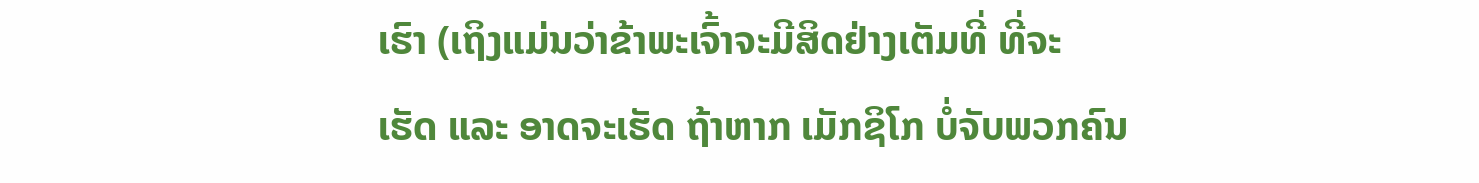ເຮົາ (ເຖິງແມ່ນວ່າຂ້າພະເຈົ້າຈະມີສິດຢ່າງເຕັມທີ່ ທີ່ຈະ
ເຮັດ ແລະ ອາດຈະເຮັດ ຖ້າຫາກ ເມັກຊິໂກ ບໍ່ຈັບພວກຄົນ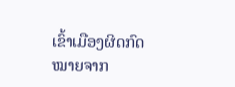ເຂົ້າເມືອງຜິດກົດໝາຍຈາກ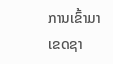ການເຂົ້າມາເຂດຊາ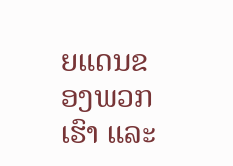ຍແດນຂອງພວກເຮົາ ແລະ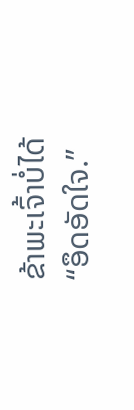ຂ້າພະເຈົ້າບໍ່ໄດ້ “ອຶດອັດໃຈ.”